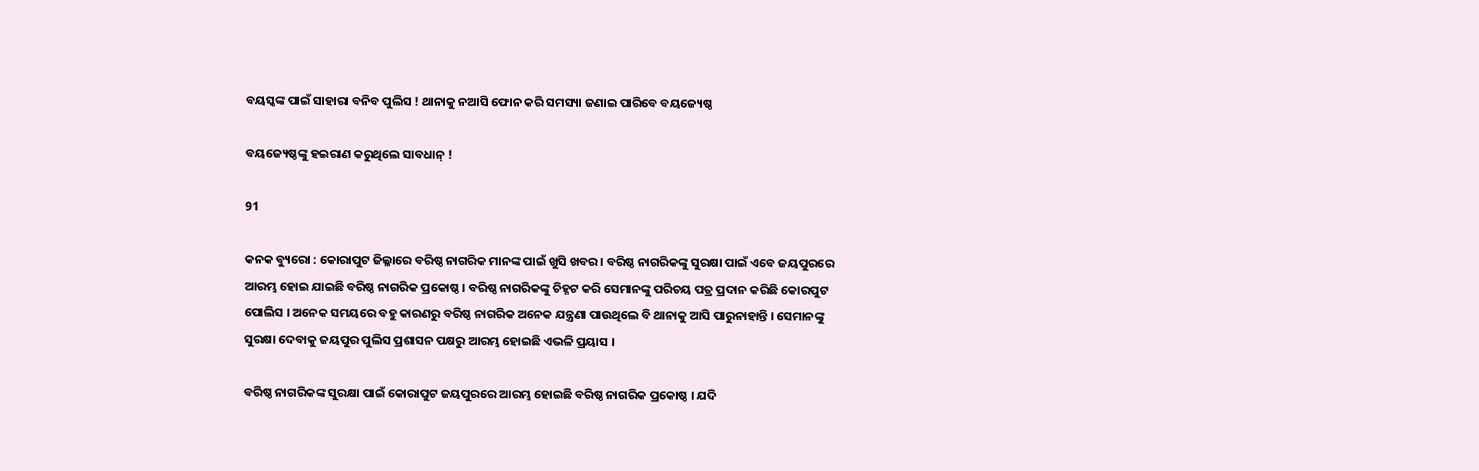ବୟସ୍କଙ୍କ ପାଇଁ ସାହାରା ବନିବ ପୁଲିସ ! ଥାନାକୁ ନଆସି ଫୋନ କରି ସମସ୍ୟା ଜଣାଇ ପାରିବେ ବୟଜ୍ୟେଷ୍ଠ

ବୟଜ୍ୟେଷ୍ଠଙ୍କୁ ହଇରାଣ କରୁଥିଲେ ସାବଧାନ୍ !

91

କନକ ବ୍ୟୁରୋ : କୋରାପୁଟ ଜିଲ୍ଳାରେ ବରିଷ୍ଠ ନାଗରିକ ମାନଙ୍କ ପାଇଁ ଖୁସି ଖବର । ବରିଷ୍ଠ ନାଗରିକଙ୍କୁ ସୁରକ୍ଷା ପାଇଁ ଏବେ ଜୟପୁରରେ ଆରମ୍ଭ ହୋଇ ଯାଇଛି ବରିଷ୍ଠ ନାଗରିକ ପ୍ରକୋଷ୍ଠ । ବରିଷ୍ଠ ନାଗରିକଙ୍କୁ ଚିହ୍ନଟ କରି ସେମାନଙ୍କୁ ପରିଚୟ ପତ୍ର ପ୍ରଦାନ କରିଛି କୋରପୁଟ ପୋଲିସ । ଅନେକ ସମୟରେ ବହୁ କାରଣରୁ ବରିଷ୍ଠ ନାଗରିକ ଅନେକ ଯନ୍ତ୍ରଣା ପାଉଥିଲେ ବି ଥାନାକୁ ଆସି ପାରୁନାହାନ୍ତି । ସେମାନଙ୍କୁ ସୁରକ୍ଷା ଦେବାକୁ ଜୟପୁର ପୁଲିସ ପ୍ରଶାସନ ପକ୍ଷରୁ ଆରମ୍ଭ ହୋଇଛି ଏଭଳି ପ୍ରୟାସ ।

ବରିଷ୍ଠ ନାଗରିକଙ୍କ ସୁରକ୍ଷା ପାଇଁ କୋରାପୁଟ ଜୟପୁରରେ ଆରମ୍ଭ ହୋଇଛି ବରିଷ୍ଠ ନାଗରିକ ପ୍ରକୋଷ୍ଠ । ଯଦି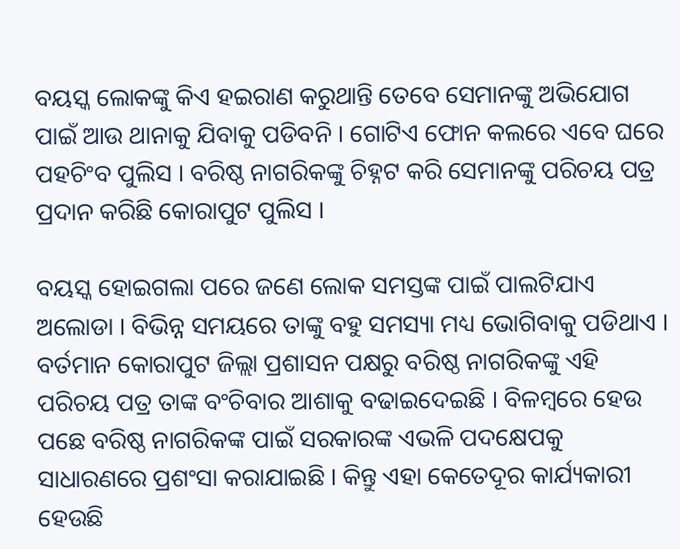ବୟସ୍କ ଲୋକଙ୍କୁ କିଏ ହଇରାଣ କରୁଥାନ୍ତି ତେବେ ସେମାନଙ୍କୁ ଅଭିଯୋଗ ପାଇଁ ଆଉ ଥାନାକୁ ଯିବାକୁ ପଡିବନି । ଗୋଟିଏ ଫୋନ କଲରେ ଏବେ ଘରେ ପହଚିଂବ ପୁଲିସ । ବରିଷ୍ଠ ନାଗରିକଙ୍କୁ ଚିହ୍ନଟ କରି ସେମାନଙ୍କୁ ପରିଚୟ ପତ୍ର ପ୍ରଦାନ କରିଛି କୋରାପୁଟ ପୁଲିସ ।

ବୟସ୍କ ହୋଇଗଲା ପରେ ଜଣେ ଲୋକ ସମସ୍ତଙ୍କ ପାଇଁ ପାଲଟିଯାଏ ଅଲୋଡା । ବିଭିନ୍ନ ସମୟରେ ତାଙ୍କୁ ବହୁ ସମସ୍ୟା ମଧ୍ୟ ଭୋଗିବାକୁ ପଡିଥାଏ । ବର୍ତମାନ କୋରାପୁଟ ଜିଲ୍ଲା ପ୍ରଶାସନ ପକ୍ଷରୁ ବରିଷ୍ଠ ନାଗରିକଙ୍କୁ ଏହି ପରିଚୟ ପତ୍ର ତାଙ୍କ ବଂଚିବାର ଆଶାକୁ ବଢାଇଦେଇଛି । ବିଳମ୍ବରେ ହେଉ ପଛେ ବରିଷ୍ଠ ନାଗରିକଙ୍କ ପାଇଁ ସରକାରଙ୍କ ଏଭଳି ପଦକ୍ଷେପକୁ ସାଧାରଣରେ ପ୍ରଶଂସା କରାଯାଇଛି । କିନ୍ତୁ ଏହା କେତେଦୂର କାର୍ଯ୍ୟକାରୀ ହେଉଛି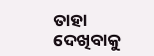ତାହା ଦେଖିବାକୁ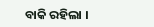ବାକି ରହିଲା ।